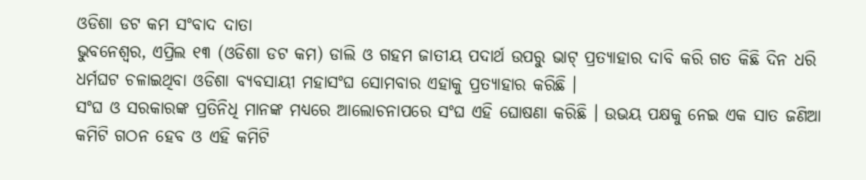ଓଡିଶା ଡଟ କମ ସଂବାଦ ଦାତା
ଭୁବନେଶ୍ଵର, ଏପ୍ରିଲ ୧୩ (ଓଡିଶା ଡଟ କମ) ଡାଲି ଓ ଗହମ ଜାତୀୟ ପଦାର୍ଥ ଉପରୁ ଭାଟ୍ ପ୍ରତ୍ୟାହାର ଦାବି କରି ଗତ କିଛି ଦିନ ଧରି ଧର୍ମଘଟ ଚଳାଇଥିବା ଓଡିଶା ବ୍ୟବସାୟୀ ମହାସଂଘ ସୋମବାର ଏହାକୁ ପ୍ରତ୍ୟାହାର କରିଛି ।
ସଂଘ ଓ ସରକାରଙ୍କ ପ୍ରତିନିଧି ମାନଙ୍କ ମଧ୍ୟରେ ଆଲୋଚନାପରେ ସଂଘ ଏହି ଘୋଷଣା କରିଛି । ଉଭୟ ପକ୍ଷକୁ ନେଇ ଏକ ସାତ ଜଣିଆ କମିଟି ଗଠନ ହେବ ଓ ଏହି କମିଟି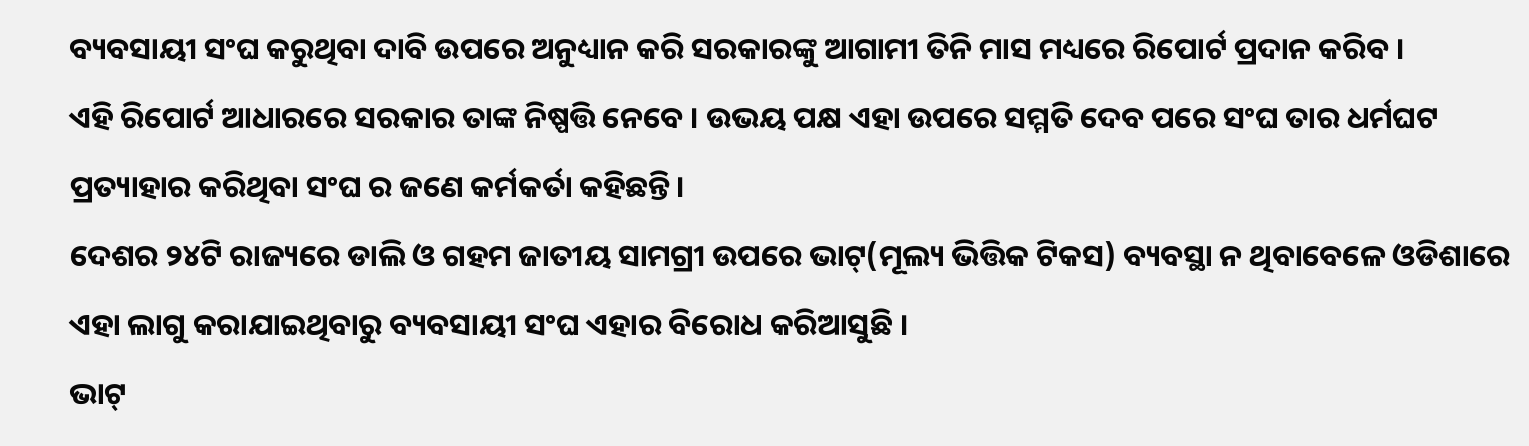ବ୍ୟବସାୟୀ ସଂଘ କରୁଥିବା ଦାବି ଉପରେ ଅନୁଧ୍ୟାନ କରି ସରକାରଙ୍କୁ ଆଗାମୀ ତିନି ମାସ ମଧ୍ୟରେ ରିପୋର୍ଟ ପ୍ରଦାନ କରିବ ।
ଏହି ରିପୋର୍ଟ ଆଧାରରେ ସରକାର ତାଙ୍କ ନିଷ୍ପତ୍ତି ନେବେ । ଉଭୟ ପକ୍ଷ ଏହା ଉପରେ ସମ୍ମତି ଦେବ ପରେ ସଂଘ ତାର ଧର୍ମଘଟ ପ୍ରତ୍ୟାହାର କରିଥିବା ସଂଘ ର ଜଣେ କର୍ମକର୍ତା କହିଛନ୍ତି।
ଦେଶର ୨୪ଟି ରାଜ୍ୟରେ ଡାଲି ଓ ଗହମ ଜାତୀୟ ସାମଗ୍ରୀ ଉପରେ ଭାଟ୍(ମୂଲ୍ୟ ଭିତ୍ତିକ ଟିକସ) ବ୍ୟବସ୍ଥା ନ ଥିବାବେଳେ ଓଡିଶାରେ ଏହା ଲାଗୁ କରାଯାଇଥିବାରୁ ବ୍ୟବସାୟୀ ସଂଘ ଏହାର ବିରୋଧ କରିଆସୁଛି ।
ଭାଟ୍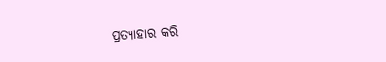ପ୍ରତ୍ୟାହାର କରି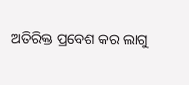ଅତିରିକ୍ତ ପ୍ରବେଶ କର ଲାଗୁ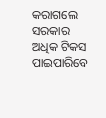କରାଗଲେ ସରକାର ଅଧିକ ଟିକସ ପାଇପାରିବେ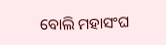ବୋଲି ମହାସଂଘ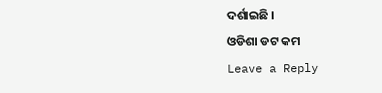ଦର୍ଶାଇଛି ।
ଓଡିଶା ଡଟ କମ
Leave a Reply